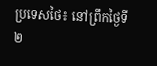ប្រទេសថៃ៖ នៅព្រឹកថ្ងៃទី២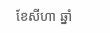ខែសីហា ឆ្នាំ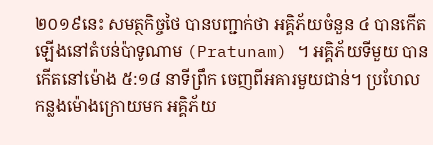២០១៩នេះ សមត្ថកិច្ចថៃ បានបញ្ជាក់ថា អគ្គិភ័យចំនួន ៤ បានកើតឡើងនៅតំបន់ប៉ាទូណាម (Pratunam) ។ អគ្គិភ័យទីមួយ បានកើតនៅម៉ោង ៥:១៨ នាទីព្រឹក ចេញពីអគារមួយជាន់។ ប្រហែល កន្លងម៉ោងក្រោយមក អគ្គិភ័យ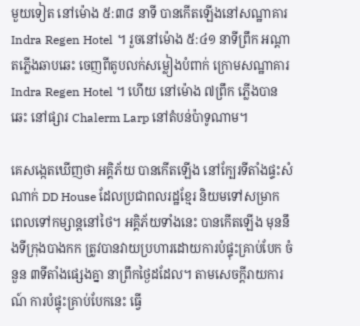មួយទៀត នៅម៉ោង ៥:៣៨ នាទី បានកើតឡើងនៅសណ្ឋាគារ Indra Regen Hotel ។ រួចនៅម៉ោង ៥:៤១ នាទីព្រឹក អណ្ដាតភ្លើងឆាបឆេះ ចេញពីតូបលក់សម្លៀងបំពាក់ ក្រោមសណ្ឋាគារ Indra Regen Hotel ។ ហើយ នៅម៉ោង ៧ព្រឹក ភ្លើងបានឆេះ នៅផ្សារ Chalerm Larp នៅតំបន់ប៉ាទូណាម។

គេសង្កេតឃើញថា អគ្គិភ័យ បានកើតឡើង នៅក្បែរទីតាំងផ្ទះសំណាក់ DD House ដែលប្រជាពលរដ្ឋខ្មែរ និយមទៅសម្រាក ពេលទៅកម្សាន្តនៅថៃ។ អគ្គិភ័យទាំងនេះ បានកើតឡើង មុននឹងទីក្រុងបាងកក ត្រូវបានវាយប្រហារដោយការបំផ្ទុះគ្រាប់បែក ចំនួន ៣ទីតាំងផ្សេងគ្នា នាព្រឹកថ្ងៃដដែល។ តាមសេចក្ដីរាយការណ៍ ការបំផ្ទុះគ្រាប់បែកនេះ ធ្វើ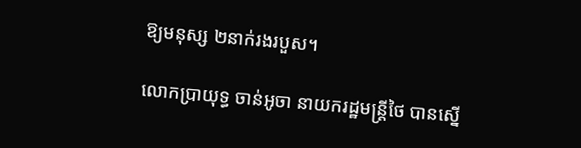ឱ្យមនុស្ស ២នាក់រងរបួស។

លោកប្រាយុទ្ធ ចាន់អូចា នាយករដ្ឋមន្ត្រីថៃ បានស្នើ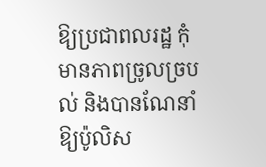ឱ្យប្រជាពលរដ្ឋ កុំមានភាពច្រូលច្របល់ និងបានណែនាំឱ្យប៉ូលិស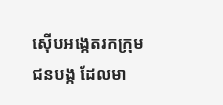ស៊ើបអង្កេតរកក្រុមជនបង្ក ដែលមា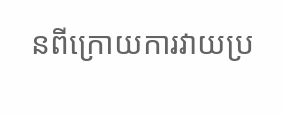នពីក្រោយការវាយប្រ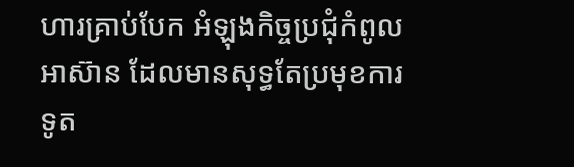ហារគ្រាប់បែក អំឡុងកិច្ចប្រជុំកំពូលអាស៊ាន ដែលមានសុទ្ធតែប្រមុខការទូត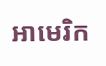អាមេរិក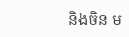និងចិន ម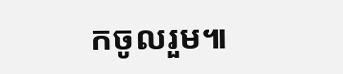កចូលរួម៕